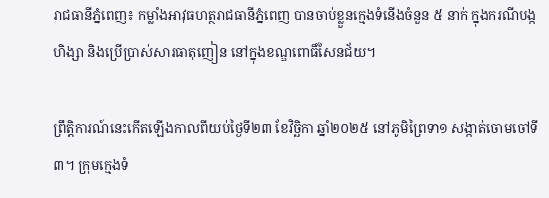រាជធានីភ្នំពេញ៖ កម្លាំងអាវុធហត្ថរាជធានីភ្នំពេញ បានចាប់ខ្លួនក្មេងទំនើងចំនួន ៥ នាក់ ក្នុងករណីបង្កហិង្សា និងប្រើប្រាស់សារធាតុញៀន នៅក្នុងខណ្ឌពោធិ៍សែនជ័យ។

ព្រឹត្តិការណ៍នេះកើតឡើងកាលពីយប់ថ្ងៃទី២៣ ខែវិច្ឆិកា ឆ្នាំ២០២៥ នៅភូមិព្រៃទា១ សង្កាត់ចោមចៅទី៣។ ក្រុមក្មេងទំ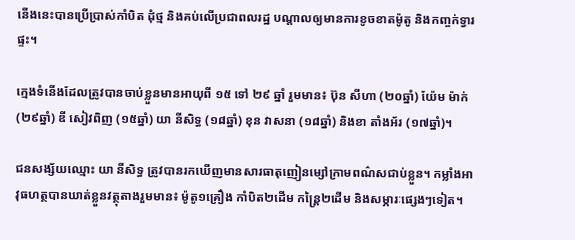នើងនេះបានប្រើប្រាស់កាំបិត ដុំថ្ម និងគប់លើប្រជាពលរដ្ឋ បណ្តាលឲ្យមានការខូចខាតម៉ូតូ និងកញ្ចក់ទ្វារផ្ទះ។

ក្មេងទំនើងដែលត្រូវបានចាប់ខ្លួនមានអាយុពី ១៥ ទៅ ២៩ ឆ្នាំ រួមមាន៖ ប៊ុន សីហា (២០ឆ្នាំ) យ៉ែម ម៉ាក់ (២៩ឆ្នាំ) ឌី សៀវពិញ (១៥ឆ្នាំ) យា នីសិទ្ធ (១៨ឆ្នាំ) ខុន វាសនា (១៨ឆ្នាំ) និងខា តាំងអ័រ (១៧ឆ្នាំ)។

ជនសង្ស័យឈ្មោះ យា នីសិទ្ធ ត្រូវបានរកឃើញមានសារធាតុញៀនម្សៅក្រាមពណ៌សជាប់ខ្លួន។ កម្លាំងអាវុធហត្ថបានឃាត់ខ្លួនវត្ថុតាងរួមមាន៖ ម៉ូតូ១គ្រឿង កាំបិត២ដើម កន្ត្រៃ២ដើម និងសម្ភារៈផ្សេងៗទៀត។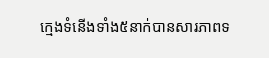ក្មេងទំនើងទាំង៥នាក់បានសារភាពទ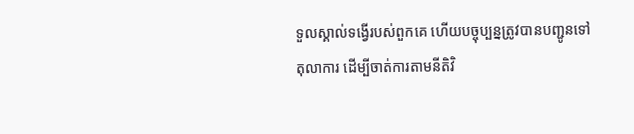ទួលស្គាល់ទង្វើរបស់ពួកគេ ហើយបច្ចុប្បន្នត្រូវបានបញ្ជូនទៅតុលាការ ដើម្បីចាត់ការតាមនីតិវិ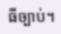ធីច្បាប់។